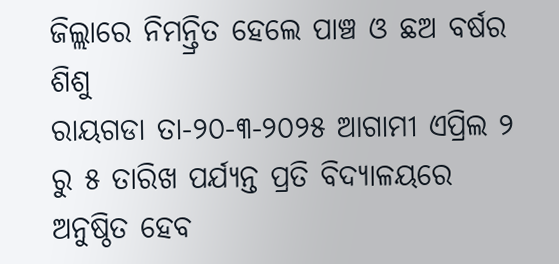ଜିଲ୍ଲାରେ ନିମନ୍ତ୍ରିତ ହେଲେ ପାଞ୍ଚ ଓ ଛଅ ବର୍ଷର ଶିଶୁ
ରାୟଗଡା ତା-୨୦-୩-୨୦୨୫ ଆଗାମୀ ଏପ୍ରିଲ ୨ ରୁ ୫ ତାରିଖ ପର୍ଯ୍ୟନ୍ତ ପ୍ରତି ବିଦ୍ୟାଳୟରେ ଅନୁଷ୍ଠିତ ହେବ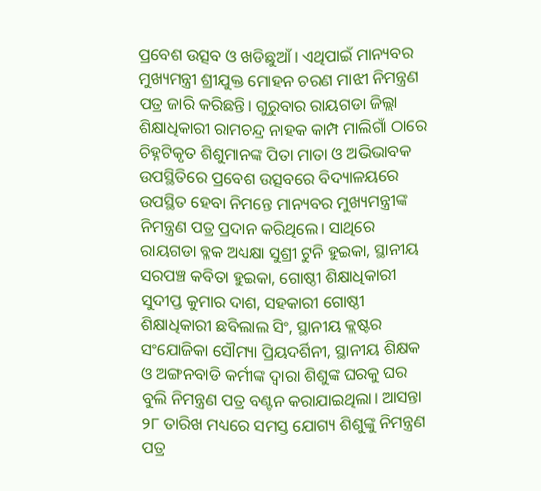ପ୍ରବେଶ ଉତ୍ସବ ଓ ଖଡିଛୁଆଁ । ଏଥିପାଇଁ ମାନ୍ୟବର ମୁଖ୍ୟମନ୍ତ୍ରୀ ଶ୍ରୀଯୁକ୍ତ ମୋହନ ଚରଣ ମାଝୀ ନିମନ୍ତ୍ରଣ ପତ୍ର ଜାରି କରିଛନ୍ତି। ଗୁରୁବାର ରାୟଗଡା ଜିଲ୍ଲା ଶିକ୍ଷାଧିକାରୀ ରାମଚନ୍ଦ୍ର ନାହକ କାମ୍ପ ମାଲିଗାଁ ଠାରେ ଚିହ୍ନଟିକୃତ ଶିଶୁମାନଙ୍କ ପିତା ମାତା ଓ ଅଭିଭାବକ ଉପସ୍ଥିତିରେ ପ୍ରବେଶ ଉତ୍ସବରେ ବିଦ୍ୟାଳୟରେ ଉପସ୍ଥିତ ହେବା ନିମନ୍ତେ ମାନ୍ୟବର ମୁଖ୍ୟମନ୍ତ୍ରୀଙ୍କ ନିମନ୍ତ୍ରଣ ପତ୍ର ପ୍ରଦାନ କରିଥିଲେ। ସାଥିରେ ରାୟଗଡା ବ୍ଳକ ଅଧ୍ୟକ୍ଷା ସୁଶ୍ରୀ ଟୁନି ହୁଇକା, ସ୍ଥାନୀୟ ସରପଞ୍ଚ କବିତା ହୁଇକା, ଗୋଷ୍ଠୀ ଶିକ୍ଷାଧିକାରୀ ସୁଦୀପ୍ତ କୁମାର ଦାଶ, ସହକାରୀ ଗୋଷ୍ଠୀ ଶିକ୍ଷାଧିକାରୀ ଛବିଲାଲ ସିଂ, ସ୍ଥାନୀୟ କ୍ଲଷ୍ଟର ସଂଯୋଜିକା ସୌମ୍ୟା ପ୍ରିୟଦର୍ଶିନୀ, ସ୍ଥାନୀୟ ଶିକ୍ଷକ ଓ ଅଙ୍ଗନବାଡି କର୍ମୀଙ୍କ ଦ୍ଵାରା ଶିଶୁଙ୍କ ଘରକୁ ଘର ବୁଲି ନିମନ୍ତ୍ରଣ ପତ୍ର ବଣ୍ଟନ କରାଯାଇଥିଲା। ଆସନ୍ତା ୨୮ ତାରିଖ ମଧ୍ୟରେ ସମସ୍ତ ଯୋଗ୍ୟ ଶିଶୁଙ୍କୁ ନିମନ୍ତ୍ରଣ ପତ୍ର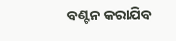ବଣ୍ଟନ କରାଯିବ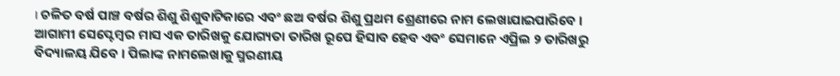। ଚଳିତ ବର୍ଷ ପାଞ୍ଚ ବର୍ଷର ଶିଶୁ ଶିଶୁବାଟିକାରେ ଏବଂ ଛଅ ବର୍ଷର ଶିଶୁ ପ୍ରଥମ ଶ୍ରେଣୀରେ ନାମ ଲେଖାଯାଇପାରିବେ । ଆଗାମୀ ସେପ୍ଟେମ୍ବର ମାସ ଏକ ତାରିଖକୁ ଯୋଗ୍ୟତା ତାରିଖ ରୂପେ ହିସାବ ହେବ ଏବଂ ସେମାନେ ଏପ୍ରିଲ ୨ ତାରିଖରୁ ବିଦ୍ୟାଳୟ ଯିବେ । ପିଲାଙ୍କ ନାମଲେଖାକୁ ସ୍ମରଣୀୟ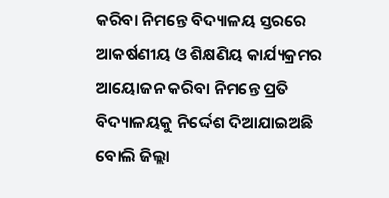କରିବା ନିମନ୍ତେ ବିଦ୍ୟାଳୟ ସ୍ତରରେ ଆକର୍ଷଣୀୟ ଓ ଶିକ୍ଷଣିୟ କାର୍ଯ୍ୟକ୍ରମର ଆୟୋଜନ କରିବା ନିମନ୍ତେ ପ୍ରତି ବିଦ୍ୟାଳୟକୁ ନିର୍ଦ୍ଦେଶ ଦିଆଯାଇଅଛି ବୋଲି ଜିଲ୍ଲା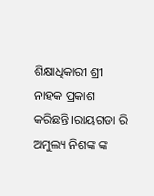ଶିକ୍ଷାଧିକାରୀ ଶ୍ରୀ ନାହକ ପ୍ରକାଶ କରିଛନ୍ତି।ରାୟଗଡା ରି ଅମୁଲ୍ୟ ନିଶଙ୍କ ଙ୍କ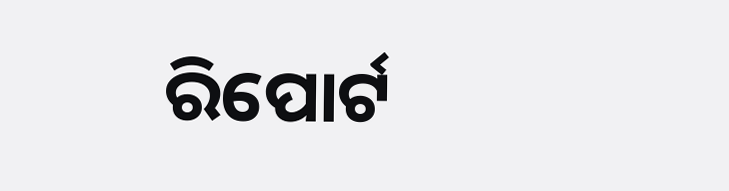ରିପୋର୍ଟ